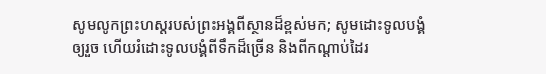សូមលូកព្រះហស្តរបស់ព្រះអង្គពីស្ថានដ៏ខ្ពស់មក; សូមដោះទូលបង្គំឲ្យរួច ហើយរំដោះទូលបង្គំពីទឹកដ៏ច្រើន និងពីកណ្ដាប់ដៃរ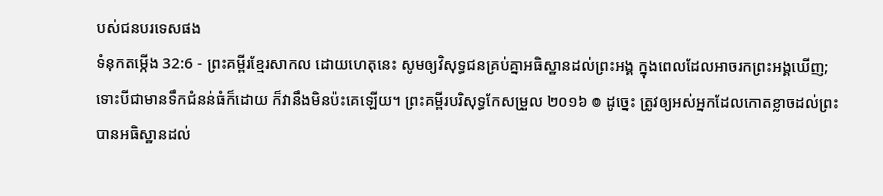បស់ជនបរទេសផង
ទំនុកតម្កើង 32:6 - ព្រះគម្ពីរខ្មែរសាកល ដោយហេតុនេះ សូមឲ្យវិសុទ្ធជនគ្រប់គ្នាអធិស្ឋានដល់ព្រះអង្គ ក្នុងពេលដែលអាចរកព្រះអង្គឃើញ; ទោះបីជាមានទឹកជំនន់ធំក៏ដោយ ក៏វានឹងមិនប៉ះគេឡើយ។ ព្រះគម្ពីរបរិសុទ្ធកែសម្រួល ២០១៦ ៙ ដូច្នេះ ត្រូវឲ្យអស់អ្នកដែលកោតខ្លាចដល់ព្រះ បានអធិស្ឋានដល់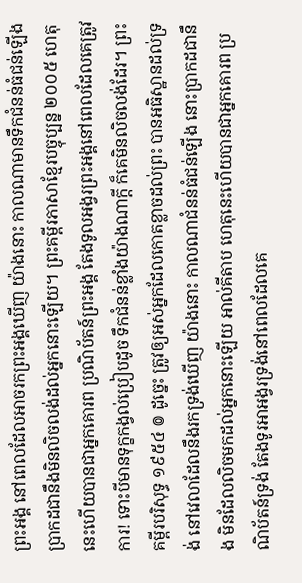ព្រះអង្គ នៅពេលដែលអាចរកព្រះអង្គឃើញ យ៉ាងនោះ កាលណាមានទឹកជំនន់ធំជន់ឡើង ប្រាកដជានឹងមិនលិចលង់ដល់អ្នកនោះឡើយ។ ព្រះគម្ពីរភាសាខ្មែរបច្ចុប្បន្ន ២០០៥ ហេតុនេះហើយបានជាអ្នកគោរព ប្រណិប័តន៍ព្រះអង្គ តែងទូលអង្វរព្រះអង្គនៅពេលដែលគេត្រូវការ! ទោះបីមានទុក្ខកង្វល់ប្រៀបដូច ទឹកជំនន់ខ្លាំងយ៉ាងណាក្ដី ក៏គេមិនលិចលង់ដែរ។ ព្រះគម្ពីរបរិសុទ្ធ ១៩៥៤ ៙ ដូច្នេះ ត្រូវឲ្យអស់អ្នកដែលកោតខ្លាចដល់ព្រះ បានអធិស្ឋានដល់ទ្រង់ នៅវេលាដែលនឹងរកទ្រង់ឃើញ យ៉ាងនោះ កាលណាជំនន់ធំជន់ឡើង នោះប្រាកដជានឹង មិនដែលលិចមកដល់អ្នកនោះឡើយ អាល់គីតាប ហេតុនេះហើយបានជាអ្នកគោរព ប្រណិប័តន៍ទ្រង់ តែងទូរអាអង្វរទ្រង់នៅពេលដែលគេ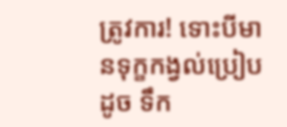ត្រូវការ! ទោះបីមានទុក្ខកង្វល់ប្រៀបដូច ទឹក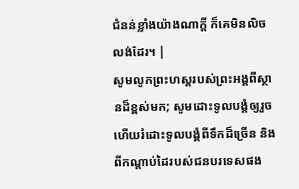ជំនន់ខ្លាំងយ៉ាងណាក្ដី ក៏គេមិនលិចលង់ដែរ។ |
សូមលូកព្រះហស្តរបស់ព្រះអង្គពីស្ថានដ៏ខ្ពស់មក; សូមដោះទូលបង្គំឲ្យរួច ហើយរំដោះទូលបង្គំពីទឹកដ៏ច្រើន និងពីកណ្ដាប់ដៃរបស់ជនបរទេសផង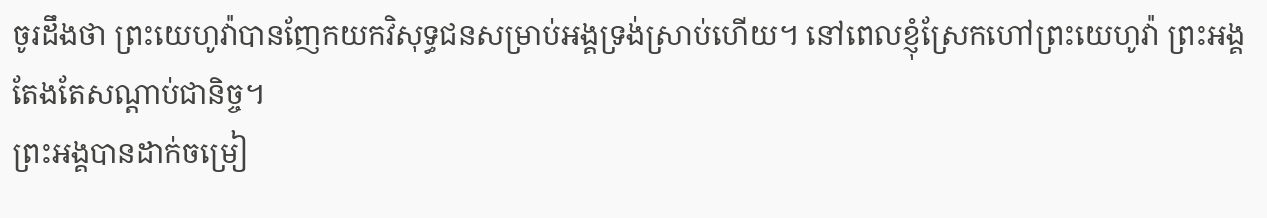ចូរដឹងថា ព្រះយេហូវ៉ាបានញែកយកវិសុទ្ធជនសម្រាប់អង្គទ្រង់ស្រាប់ហើយ។ នៅពេលខ្ញុំស្រែកហៅព្រះយេហូវ៉ា ព្រះអង្គតែងតែសណ្ដាប់ជានិច្ច។
ព្រះអង្គបានដាក់ចម្រៀ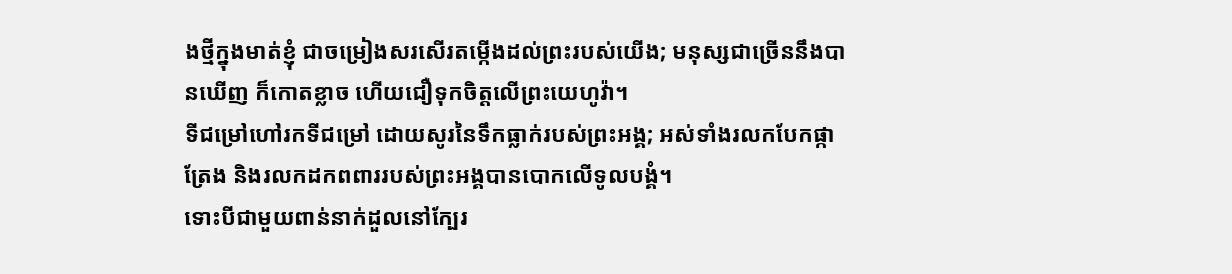ងថ្មីក្នុងមាត់ខ្ញុំ ជាចម្រៀងសរសើរតម្កើងដល់ព្រះរបស់យើង; មនុស្សជាច្រើននឹងបានឃើញ ក៏កោតខ្លាច ហើយជឿទុកចិត្តលើព្រះយេហូវ៉ា។
ទីជម្រៅហៅរកទីជម្រៅ ដោយសូរនៃទឹកធ្លាក់របស់ព្រះអង្គ; អស់ទាំងរលកបែកផ្កាត្រែង និងរលកដកពពាររបស់ព្រះអង្គបានបោកលើទូលបង្គំ។
ទោះបីជាមួយពាន់នាក់ដួលនៅក្បែរ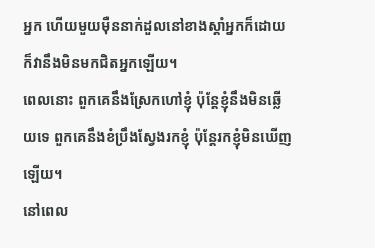អ្នក ហើយមួយម៉ឺននាក់ដួលនៅខាងស្ដាំអ្នកក៏ដោយ ក៏វានឹងមិនមកជិតអ្នកឡើយ។
ពេលនោះ ពួកគេនឹងស្រែកហៅខ្ញុំ ប៉ុន្តែខ្ញុំនឹងមិនឆ្លើយទេ ពួកគេនឹងខំប្រឹងស្វែងរកខ្ញុំ ប៉ុន្តែរកខ្ញុំមិនឃើញឡើយ។
នៅពេល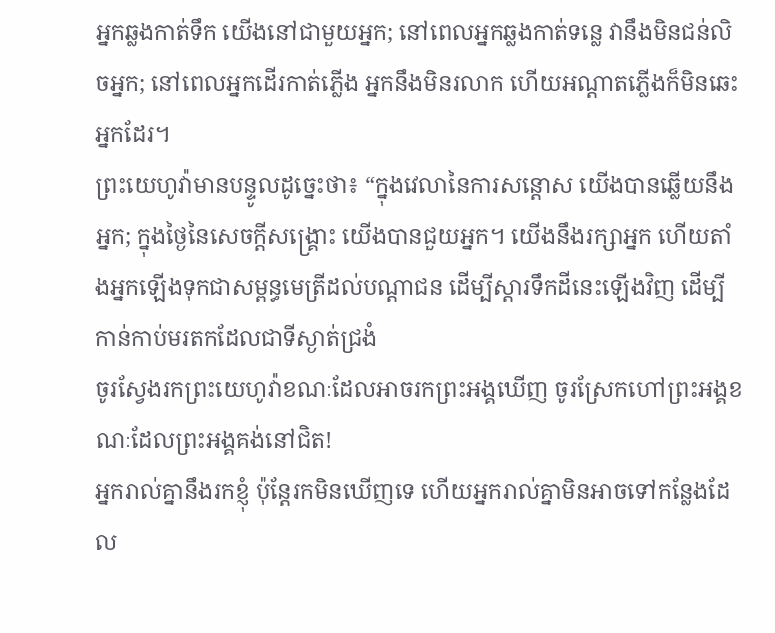អ្នកឆ្លងកាត់ទឹក យើងនៅជាមួយអ្នក; នៅពេលអ្នកឆ្លងកាត់ទន្លេ វានឹងមិនជន់លិចអ្នក; នៅពេលអ្នកដើរកាត់ភ្លើង អ្នកនឹងមិនរលាក ហើយអណ្ដាតភ្លើងក៏មិនឆេះអ្នកដែរ។
ព្រះយេហូវ៉ាមានបន្ទូលដូច្នេះថា៖ “ក្នុងវេលានៃការសន្ដោស យើងបានឆ្លើយនឹងអ្នក; ក្នុងថ្ងៃនៃសេចក្ដីសង្គ្រោះ យើងបានជួយអ្នក។ យើងនឹងរក្សាអ្នក ហើយតាំងអ្នកឡើងទុកជាសម្ពន្ធមេត្រីដល់បណ្ដាជន ដើម្បីស្ដារទឹកដីនេះឡើងវិញ ដើម្បីកាន់កាប់មរតកដែលជាទីស្ងាត់ជ្រងំ
ចូរស្វែងរកព្រះយេហូវ៉ាខណៈដែលអាចរកព្រះអង្គឃើញ ចូរស្រែកហៅព្រះអង្គខណៈដែលព្រះអង្គគង់នៅជិត!
អ្នករាល់គ្នានឹងរកខ្ញុំ ប៉ុន្តែរកមិនឃើញទេ ហើយអ្នករាល់គ្នាមិនអាចទៅកន្លែងដែល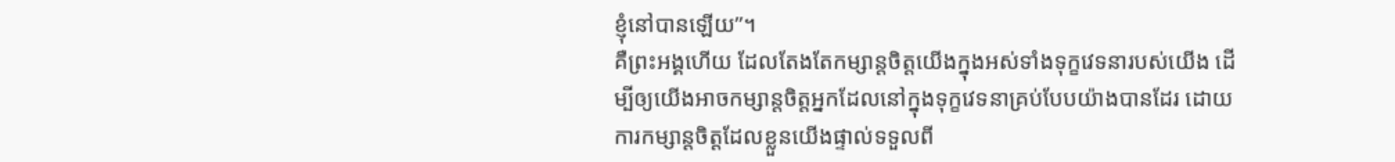ខ្ញុំនៅបានឡើយ”។
គឺព្រះអង្គហើយ ដែលតែងតែកម្សាន្តចិត្តយើងក្នុងអស់ទាំងទុក្ខវេទនារបស់យើង ដើម្បីឲ្យយើងអាចកម្សាន្តចិត្តអ្នកដែលនៅក្នុងទុក្ខវេទនាគ្រប់បែបយ៉ាងបានដែរ ដោយការកម្សាន្តចិត្តដែលខ្លួនយើងផ្ទាល់ទទួលពី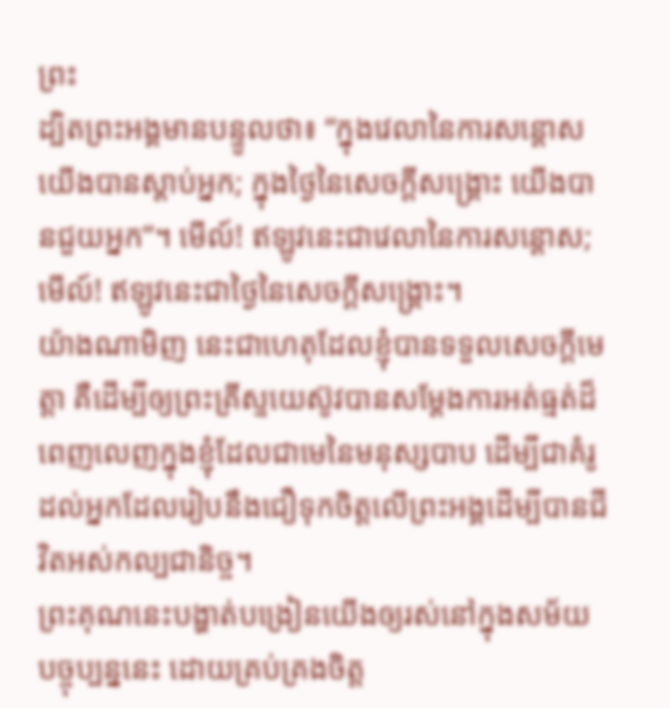ព្រះ
ដ្បិតព្រះអង្គមានបន្ទូលថា៖ “ក្នុងវេលានៃការសន្ដោស យើងបានស្ដាប់អ្នក; ក្នុងថ្ងៃនៃសេចក្ដីសង្គ្រោះ យើងបានជួយអ្នក”។ មើល៍! ឥឡូវនេះជាវេលានៃការសន្ដោស; មើល៍! ឥឡូវនេះជាថ្ងៃនៃសេចក្ដីសង្គ្រោះ។
យ៉ាងណាមិញ នេះជាហេតុដែលខ្ញុំបានទទួលសេចក្ដីមេត្តា គឺដើម្បីឲ្យព្រះគ្រីស្ទយេស៊ូវបានសម្ដែងការអត់ធ្មត់ដ៏ពេញលេញក្នុងខ្ញុំដែលជាមេនៃមនុស្សបាប ដើម្បីជាគំរូដល់អ្នកដែលរៀបនឹងជឿទុកចិត្តលើព្រះអង្គដើម្បីបានជីវិតអស់កល្បជានិច្ច។
ព្រះគុណនេះបង្ហាត់បង្រៀនយើងឲ្យរស់នៅក្នុងសម័យបច្ចុប្បន្ននេះ ដោយគ្រប់គ្រងចិត្ត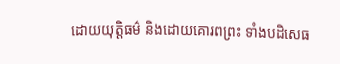ដោយយុត្តិធម៌ និងដោយគោរពព្រះ ទាំងបដិសេធ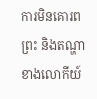ការមិនគោរពព្រះ និងតណ្ហាខាងលោកីយ៍